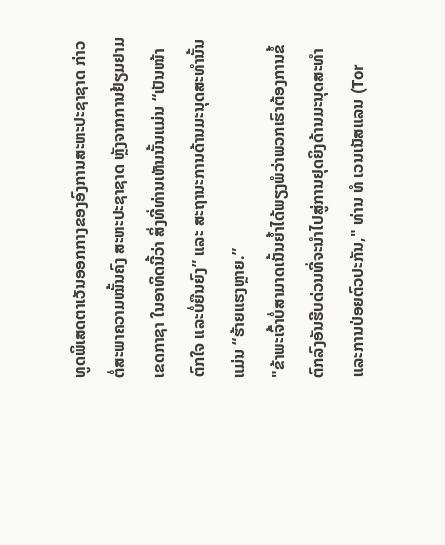ທູດພິເສດຕາເວັນອອກກາງຂອງອົງການສະຫະປະຊາຊາດ ກ່າວຕໍ່ສະພາຄວາມໝັ້ນຄົງ ສະຫະປະຊາຊາດ ຫຼັງຈາກການຢ້ຽມຢາມເຂດກາຊາ ໃນອາທິດນີ້ວ່າ ສິ່ງທີ່ທ່ານເຫັນນັ້ນແມ່ນ “ເປັນໜ້າຕົກໃຈ ແລະບໍ່ຍືນຍົງ” ແລະ ສະຖານະການດ້ານມະນຸດສະທຳນັ້ນແມ່ນ “ຮ້າຍແຮງຫຼາຍ.”
"ຂ້າພະເຈົ້າບໍ່ສາມາດເນັ້ນຍໍ້າໄດ້ພຽງພໍວ່າພວກເຮົາຕ້ອງການຂໍ້ຕົກລົງອັນຮີບດ່ວນທີ່ຈະນຳໄປສູ່ການຢຸດຍິງດ້ານມະນຸດສະທໍາແລະການປ່ອຍຕົວປະກັນ," ທ່ານ ທໍ ເວນເນັສແລນ (Tor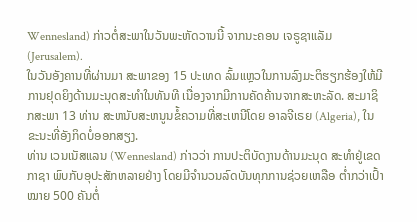Wennesland) ກ່າວຕໍ່ສະພາໃນວັນພະຫັດວານນີ້ ຈາກນະຄອນ ເຈຣູຊາແລັມ (Jerusalem).
ໃນວັນອັງຄານທີ່ຜ່ານມາ ສະພາຂອງ 15 ປະເທດ ລົ້ມແຫຼວໃນການລົງມະຕິຮຽກຮ້ອງໃຫ້ມີການຢຸດຍິງດ້ານມະນຸດສະທຳໃນທັນທີ ເນື່ອງຈາກມີການຄັດຄ້ານຈາກສະຫະລັດ. ສະມາຊິກສະພາ 13 ທ່ານ ສະຫນັບສະຫນູນຂໍ້ຄວາມທີ່ສະເຫນີໂດຍ ອາລຈີເຣຍ (Algeria), ໃນຂະນະທີ່ອັງກິດບໍ່ອອກສຽງ.
ທ່ານ ເວນເນັສແລນ (Wennesland) ກ່າວວ່າ ການປະຕິບັດງານດ້ານມະນຸດ ສະທຳຢູ່ເຂດ ກາຊາ ພົບກັບອຸປະສັກຫລາຍຢ່າງ ໂດຍມີຈຳນວນລົດບັນທຸກການຊ່ວຍເຫລືອ ຕ່ຳກວ່າເປົ້າໝາຍ 500 ຄັນຕໍ່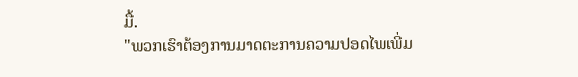ມື້.
"ພວກເຮົາຕ້ອງການມາດຕະການຄວາມປອດໄພເພີ່ມ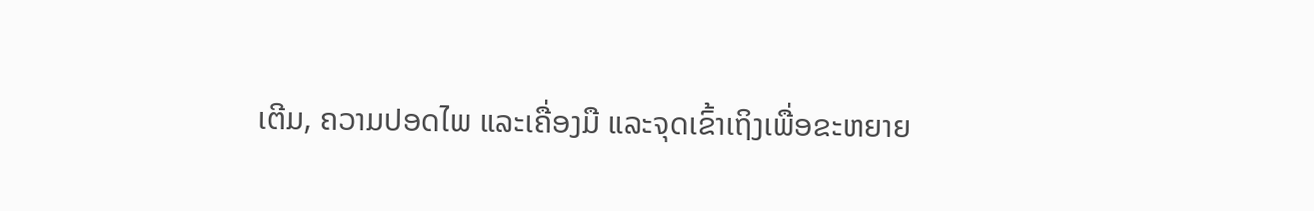ເຕີມ, ຄວາມປອດໄພ ແລະເຄື່ອງມື ແລະຈຸດເຂົ້າເຖິງເພື່ອຂະຫຍາຍ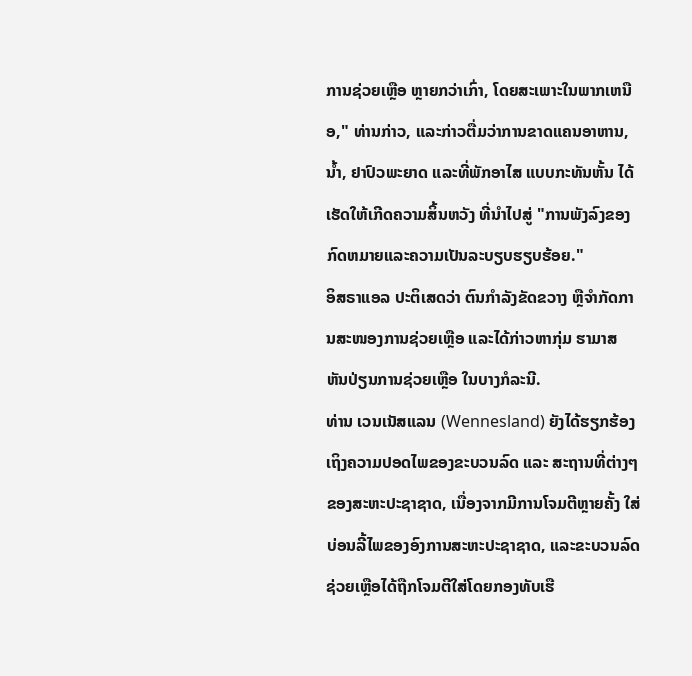ການຊ່ວຍເຫຼືອ ຫຼາຍກວ່າເກົ່າ, ໂດຍສະເພາະໃນພາກເຫນືອ," ທ່ານກ່າວ, ແລະກ່າວຕື່ມວ່າການຂາດແຄນອາຫານ, ນ້ຳ, ຢາປົວພະຍາດ ແລະທີ່ພັກອາໄສ ແບບກະທັນຫັ້ນ ໄດ້ເຮັດໃຫ້ເກີດຄວາມສິ້ນຫວັງ ທີ່ນຳໄປສູ່ "ການພັງລົງຂອງກົດຫມາຍແລະຄວາມເປັນລະບຽບຮຽບຮ້ອຍ."
ອິສຣາແອລ ປະຕິເສດວ່າ ຕົນກຳລັງຂັດຂວາງ ຫຼືຈຳກັດການສະໜອງການຊ່ວຍເຫຼືອ ແລະໄດ້ກ່າວຫາກຸ່ມ ຮາມາສ ຫັນປ່ຽນການຊ່ວຍເຫຼືອ ໃນບາງກໍລະນີ.
ທ່ານ ເວນເນັສແລນ (Wennesland) ຍັງໄດ້ຮຽກຮ້ອງເຖິງຄວາມປອດໄພຂອງຂະບວນລົດ ແລະ ສະຖານທີ່ຕ່າງໆຂອງສະຫະປະຊາຊາດ, ເນື່ອງຈາກມີການໂຈມຕີຫຼາຍຄັ້ງ ໃສ່ບ່ອນລີ້ໄພຂອງອົງການສະຫະປະຊາຊາດ, ແລະຂະບວນລົດຊ່ວຍເຫຼືອໄດ້ຖືກໂຈມຕີໃສ່ໂດຍກອງທັບເຮື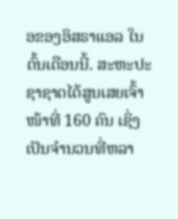ອຂອງອິສຣາແອລ ໃນຕົ້ນເດືອນນີ້. ສະຫະປະຊາຊາດໄດ້ສູນເສຍເຈົ້າໜ້າທີ່ 160 ຄົນ ເຊິ່ງເປັນຈຳນວນທີ່ຫລາ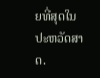ຍທີ່ສຸດໃນປະຫວັດສາດ.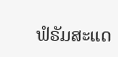ຟໍຣັມສະແດ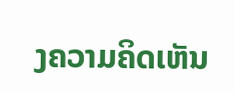ງຄວາມຄິດເຫັນ